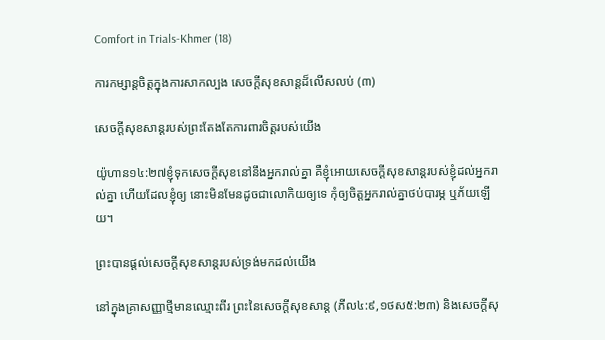Comfort in Trials-Khmer (18)

ការកម្សាន្តចិត្តក្នុងការសាកល្បង សេចក្តីសុខសាន្តដ៏លើសលប់ (៣)

សេចក្តីសុខសាន្តរបស់ព្រះតែងតែការពារចិត្តរបស់យើង

យ៉ូហាន១៤:២៧ខ្ញុំទុកសេចក្តីសុខនៅនឹងអ្នករាល់គ្នា គឺខ្ញុំអោយសេចក្តីសុខសាន្តរបស់ខ្ញុំដល់អ្នករាល់គ្នា ហើយដែលខ្ញុំឲ្យ នោះមិនមែនដូចជាលោកិយឲ្យទេ កុំឲ្យចិត្តអ្នករាល់គ្នាថប់បារម្ភ ឬភ័យឡើយ។

ព្រះបានផ្តល់សេចក្តីសុខសាន្តរបស់ទ្រង់មកដល់យើង

នៅក្នុងគ្រាសញ្ញាថ្មីមានឈ្មោះពីរ ព្រះនៃសេចក្តីសុខសាន្ត (ភីល៤:៩,១ថស៥:២៣) និងសេចក្តីសុ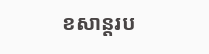ខសាន្តរប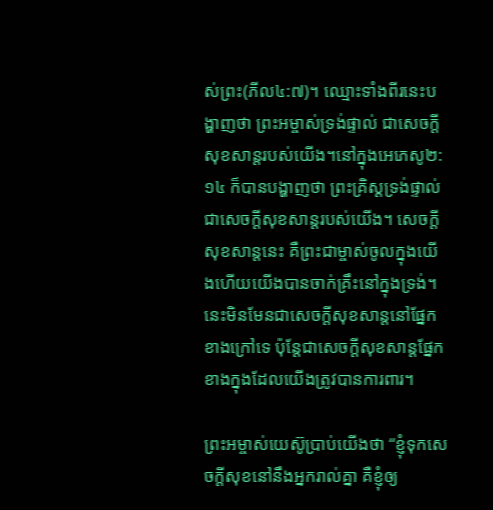ស់ព្រះ(ភីល៤:៧)។ ឈ្មោះទាំងពីរនេះបង្ហាញថា ព្រះអម្ចាស់ទ្រង់ផ្ទាល់ ជាសេចក្តីសុខសាន្តរបស់យើង។នៅក្នុងអេភេសូ២:១៤ ក៏បានបង្ហាញថា ព្រះគ្រិស្តទ្រង់ផ្ទាល់ ជាសេចក្តីសុខសាន្តរបស់យើង។ សេចក្តីសុខសាន្តនេះ គឺព្រះជាម្ចាស់ចូលក្នុងយើងហើយយើងបានចាក់គ្រឹះនៅក្នុងទ្រង់។  នេះមិនមែនជាសេចក្តីសុខសាន្តនៅផ្នែកខាងក្រៅទេ ប៉ុន្តែជាសេចក្តីសុខសាន្តផ្នែកខាងក្នុងដែលយើងត្រូវបានការពារ។

ព្រះអម្ចាស់យេស៊ូប្រាប់យើងថា “ខ្ញុំទុកសេចក្តីសុខនៅនឹងអ្នករាល់គ្នា គឺខ្ញុំឲ្យ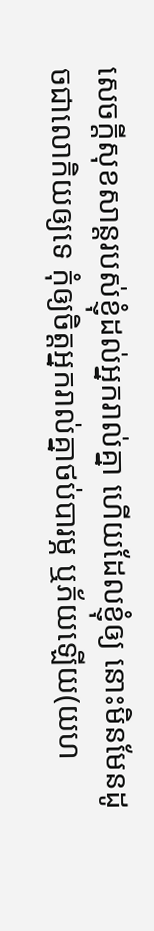សេចក្តីសុខសាន្តរបស់ខ្ញុំដល់អ្នករាល់គ្នា ហើយដែលខ្ញុំឲ្យ នោះមិនមែនដូចជាលោកិយឲ្យទេ កុំឲ្យចិត្តអ្នករាល់គ្នាថប់បារម្ភ ឬភ័យឡើយ(យហ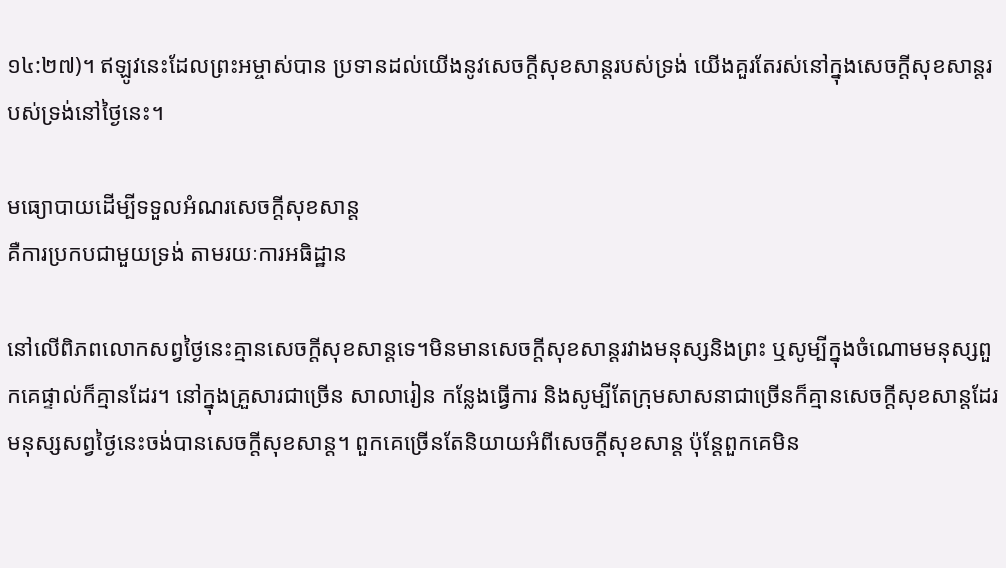១៤:២៧)។ ឥឡូវនេះដែលព្រះអម្ចាស់បាន ប្រទានដល់យើងនូវសេចក្តីសុខសាន្តរបស់ទ្រង់ យើងគួរតែរស់នៅក្នុងសេចក្តីសុខសាន្តរបស់ទ្រង់នៅថ្ងៃនេះ។

មធ្យោបាយដើម្បីទទួលអំណរសេចក្តីសុខសាន្ត
គឺការប្រកបជាមួយទ្រង់ តាមរយៈការអធិដ្ឋាន

នៅលើពិភពលោកសព្វថ្ងៃនេះគ្មានសេចក្តីសុខសាន្តទេ។មិនមានសេចក្តីសុខសាន្តរវាងមនុស្សនិងព្រះ ឬសូម្បីក្នុងចំណោមមនុស្សពួកគេផ្ទាល់ក៏គ្មានដែរ។ នៅក្នុងគ្រួសារជាច្រើន សាលារៀន កន្លែងធ្វើការ និងសូម្បីតែក្រុមសាសនាជាច្រើនក៏គ្មានសេចក្តីសុខសាន្តដែរ មនុស្សសព្វថ្ងៃនេះចង់បានសេចក្តីសុខសាន្ត។ ពួកគេច្រើនតែនិយាយអំពីសេចក្តីសុខសាន្ត ប៉ុន្តែពួកគេមិន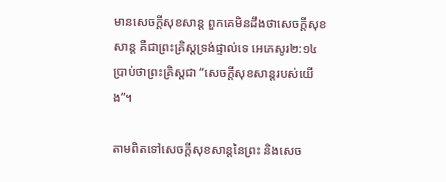មានសេចក្តីសុខសាន្ត ពួកគេមិនដឹងថាសេចក្តីសុខសាន្ត គឺជាព្រះគ្រិស្តទ្រង់ផ្ទាល់ទេ អេភេសូរ២:១៤ ប្រាប់ថាព្រះគ្រិស្តជា “សេចក្ដីសុខសាន្តរបស់យើង”។

តាមពិតទៅសេចក្តីសុខសាន្តនៃព្រះ និងសេច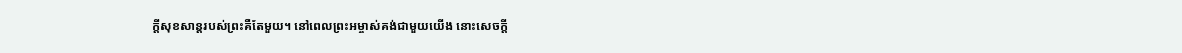ក្តីសុខសាន្តរបស់ព្រះគឺតែមួយ។ នៅពេលព្រះអម្ចាស់គង់ជាមួយយើង នោះសេចក្តី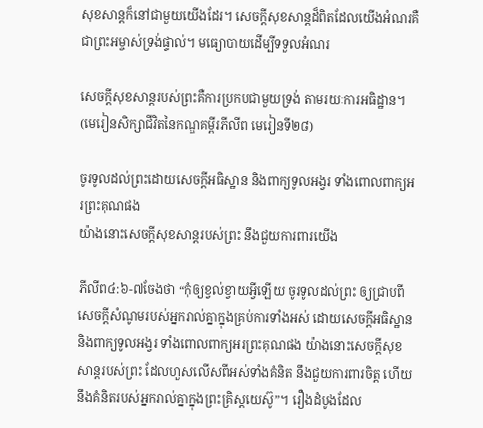សុខសាន្តក៏នៅជាមួយយើងដែរ។ សេចក្តីសុខសាន្តដ៏ពិតដែលយើងអំណរគឺជាព្រះអម្ចាស់ទ្រង់ផ្ទាល់។ មធ្យោបាយដើម្បីទទួលអំណរ

សេចក្តីសុខសាន្តរបស់ព្រះគឺការប្រកបជាមួយទ្រង់ តាមរយៈការអធិដ្ឋាន។ (មេរៀនសិក្សាជីវិតនៃកណ្ឌគម្ពីរភីលីព មេរៀនទី២៨)

ចូរទូលដល់ព្រះដោយសេចក្ដីអធិស្ឋាន និងពាក្យទូលអង្វរ ទាំងពោលពាក្យអរព្រះគុណផង
យ៉ាងនោះសេចក្ដីសុខសាន្តរបស់ព្រះ នឹងជួយការពារយើង

ភីលីព៤:៦-៧ចែងថា “កុំឲ្យខ្វល់ខ្វាយអ្វីឡើយ ចូរទូលដល់ព្រះ ឲ្យជ្រាបពីសេចក្ដីសំណូមរបស់អ្នករាល់គ្នាក្នុងគ្រប់ការទាំងអស់ ដោយសេចក្ដីអធិស្ឋាន និងពាក្យទូលអង្វរ ទាំងពោលពាក្យអរព្រះគុណផង យ៉ាងនោះសេចក្ដីសុខសាន្តរបស់ព្រះ ដែលហួសលើសពីអស់ទាំងគំនិត នឹងជួយការពារចិត្ត ហើយនឹងគំនិតរបស់អ្នករាល់គ្នាក្នុងព្រះគ្រិស្តយេស៊ូ”។ រឿងដំបូងដែល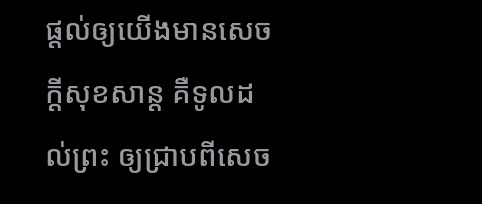ផ្តល់ឲ្យយើងមានសេចក្តីសុខសាន្ត គឺទូលដល់ព្រះ ឲ្យជ្រាបពីសេច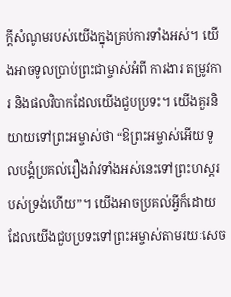ក្ដីសំណូមរបស់យើងក្នុងគ្រប់ការទាំងអស់។ យើងអាចទូលប្រាប់ព្រះជាម្ចាស់អំពី ការងារ តម្រូវការ និងផលវិបាកដែលយើងជួបប្រទះ។ យើងគួរនិយាយទៅព្រះអម្ចាស់ថា “ឱព្រះអម្ចាស់អើយ ទូលបង្គំប្រគល់រឿងរ៉ាវទាំងអស់នេះទៅព្រះហស្តរបស់ទ្រង់ហើយ”។ យើងអាចប្រគល់អ្វីក៏ដោយដែលយើងជួបប្រទះទៅព្រះអម្ចាស់តាមរយៈសេច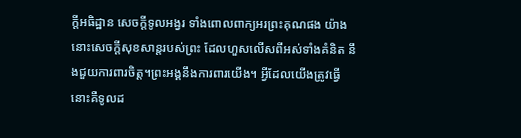ក្តីអធិដ្ឋាន សេចក្តីទូលអង្វរ ទាំងពោលពាក្យអរព្រះគុណផង យ៉ាងនោះសេចក្ដីសុខសាន្តរបស់ព្រះ ដែលហួសលើសពីអស់ទាំងគំនិត នឹងជួយការពារចិត្ត។ព្រះអង្គនឹងការពារយើង។ អ្វីដែលយើងត្រូវធ្វើ នោះគឺទូលដ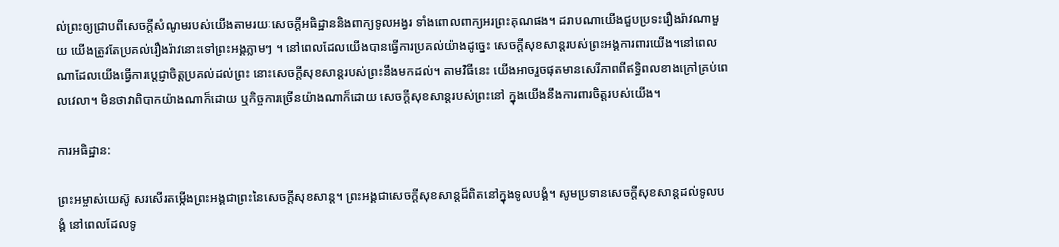ល់ព្រះឲ្យជ្រាបពីសេចក្តីសំណូមរបស់យើងតាមរយៈសេចក្តីអធិដ្ឋាននិងពាក្យទូលអង្វរ ទាំងពោលពាក្យអរព្រះគុណផង។ ដរាបណាយើងជួបប្រទះរឿងរ៉ាវណាមួយ យើងត្រូវតែប្រគល់រឿងរ៉ាវនោះទៅព្រះអង្គភ្លាមៗ ។ នៅពេលដែលយើងបានធ្វើការប្រគល់យ៉ាងដូច្នេះ សេចក្តីសុខសាន្តរបស់ព្រះអង្គការពារយើង។នៅពេលណាដែលយើងធ្វើការប្តេជ្ញាចិត្តប្រគល់ដល់ព្រះ នោះសេចក្តីសុខសាន្តរបស់ព្រះនឹងមកដល់។ តាមវិធីនេះ យើងអាចរួចផុតមានសេរីភាពពីឥទ្ធិពលខាងក្រៅគ្រប់ពេលវេលា។ មិនថាវាពិបាកយ៉ាងណាក៏ដោយ ឬកិច្ចការច្រើនយ៉ាងណាក៏ដោយ សេចក្តីសុខសាន្តរបស់ព្រះនៅ ក្នុងយើងនឹងការពារចិត្តរបស់យើង។

ការអធិដ្ឋាន:

ព្រះអម្ចាស់យេស៊ូ សរសើរតម្កើងព្រះអង្គជាព្រះនៃសេចក្តីសុខសាន្ត។ ព្រះអង្គជាសេចក្តីសុខសាន្តដ៏ពិតនៅក្នុងទូលបង្គំ។ សូមប្រទានសេចក្តីសុខសាន្តដល់ទូលបង្គំ នៅពេលដែលទូ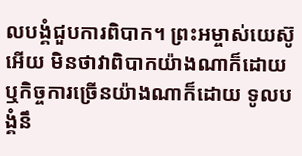លបង្គំជួបការពិបាក។ ព្រះអម្ចាស់យេស៊ូអើយ មិនថាវាពិបាកយ៉ាងណាក៏ដោយ ឬកិច្ចការច្រើនយ៉ាងណាក៏ដោយ ទូលបង្គំនឹ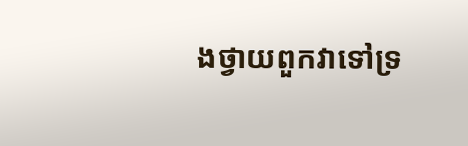ងថ្វាយពួកវាទៅទ្រ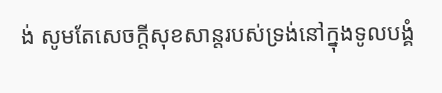ង់ សូមតែសេចក្តីសុខសាន្តរបស់ទ្រង់នៅក្នុងទូលបង្គំ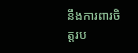នឹងការពារចិត្តរប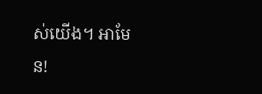ស់យើង។ អាមែន!